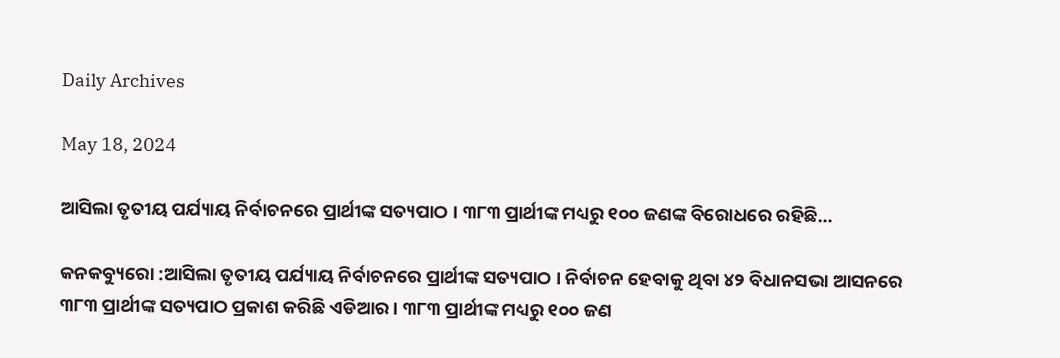Daily Archives

May 18, 2024

ଆସିଲା ତୃତୀୟ ପର୍ଯ୍ୟାୟ ନିର୍ବାଚନରେ ପ୍ରାର୍ଥୀଙ୍କ ସତ୍ୟପାଠ । ୩୮୩ ପ୍ରାର୍ଥୀଙ୍କ ମଧ୍ୟରୁ ୧୦୦ ଜଣଙ୍କ ବିରୋଧରେ ରହିଛି…

କନକବ୍ୟୁରୋ :ଆସିଲା ତୃତୀୟ ପର୍ଯ୍ୟାୟ ନିର୍ବାଚନରେ ପ୍ରାର୍ଥୀଙ୍କ ସତ୍ୟପାଠ । ନିର୍ବାଚନ ହେବାକୁ ଥିବା ୪୨ ବିଧାନସଭା ଆସନରେ ୩୮୩ ପ୍ରାର୍ଥୀଙ୍କ ସତ୍ୟପାଠ ପ୍ରକାଶ କରିଛି ଏଡିଆର । ୩୮୩ ପ୍ରାର୍ଥୀଙ୍କ ମଧ୍ୟରୁ ୧୦୦ ଜଣ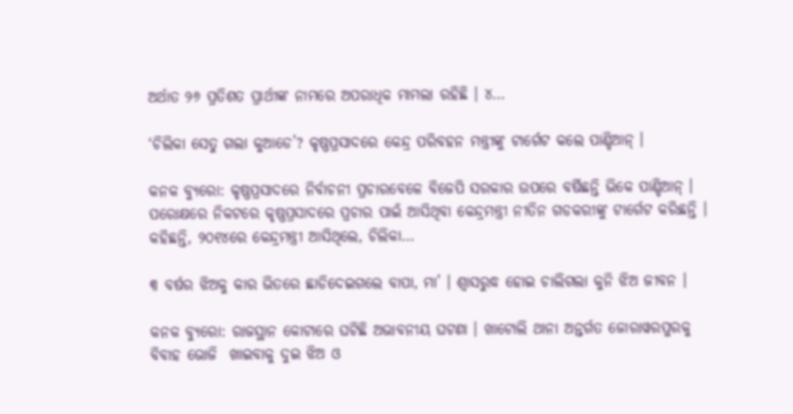ଅର୍ଥାତ ୨୬ ପ୍ରତିଶତ ପ୍ରାର୍ଥୀଙ୍କ ନାମରେ ଅପରାଧିକ ମାମଲା ରହିଛି । ୪…

‘ଚିଲିକା ସେତୁ ଗଲା କୁଆଡେ’? କୃଷ୍ଣପ୍ରସାଦରେ କେନ୍ଦ୍ର ପରିବହନ ମନ୍ତ୍ରୀଙ୍କୁ ଟାର୍ଗେଟ କଲେ ପାଣ୍ଡିଆନ୍ ।

କନକ ବ୍ୟୁରୋ: କୃଷ୍ଣପ୍ରସାଦରେ ନିର୍ବାଚନୀ ପ୍ରଚାରବେଳେ ବିଜେପି ସରକାର ଉପରେ ବର୍ଷିଛନ୍ତି ଭିକେ ପାଣ୍ଡିଆନ୍ । ପରୋକ୍ଷରେ ନିକଟରେ କୃଷ୍ଣପ୍ରସାଦରେ ପ୍ରଚାର ପାଇଁ ଆସିଥିବା କେନ୍ଦ୍ରମନ୍ତ୍ରୀ ନୀତିନ ଗଡକରୀଙ୍କୁ ଟାର୍ଗେଟ କରିଛନ୍ତି । କହିଛନ୍ତି, ୨୦୧୪ରେ କେନ୍ଦ୍ରମନ୍ତ୍ରୀ ଆସିଥିଲେ, ଚିଲିକା…

୩ ବର୍ଷର ଝିଅକୁ କାର ଭିତରେ ଛାଡିଦେଇଗଲେ ବାପା, ମା’ । ଶ୍ୱାସରୁଦ୍ଧ ହୋଇ ଚାଲିଗଲା କୁନି ଝିଅ ଜୀବନ ।

କନକ ବ୍ୟୁରୋ: ରାଜସ୍ଥାନ କୋଟାରେ ଘଟିଛି ଅଭାବନୀୟ ଘଟଣା । ଖାଟୋଲି ଥାନା ଅନ୍ତର୍ଗତ ଜୋରାୱରପୁରକୁ ବିବାହ ଭୋଜି  ଖାଇବାକୁ ଦୁଇ ଝିଅ ଓ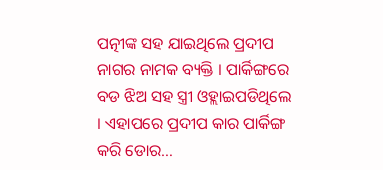ପତ୍ନୀଙ୍କ ସହ ଯାଇଥିଲେ ପ୍ରଦୀପ ନାଗର ନାମକ ବ୍ୟକ୍ତି । ପାର୍କିଙ୍ଗରେ ବଡ ଝିଅ ସହ ସ୍ତ୍ରୀ ଓହ୍ଲାଇପଡିଥିଲେ । ଏହାପରେ ପ୍ରଦୀପ କାର ପାର୍କିଙ୍ଗ କରି ଡୋର…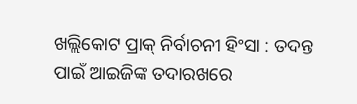ଖଲ୍ଲିକୋଟ ପ୍ରାକ୍ ନିର୍ବାଚନୀ ହିଂସା : ତଦନ୍ତ ପାଇଁ ଆଇଜିଙ୍କ ତଦାରଖରେ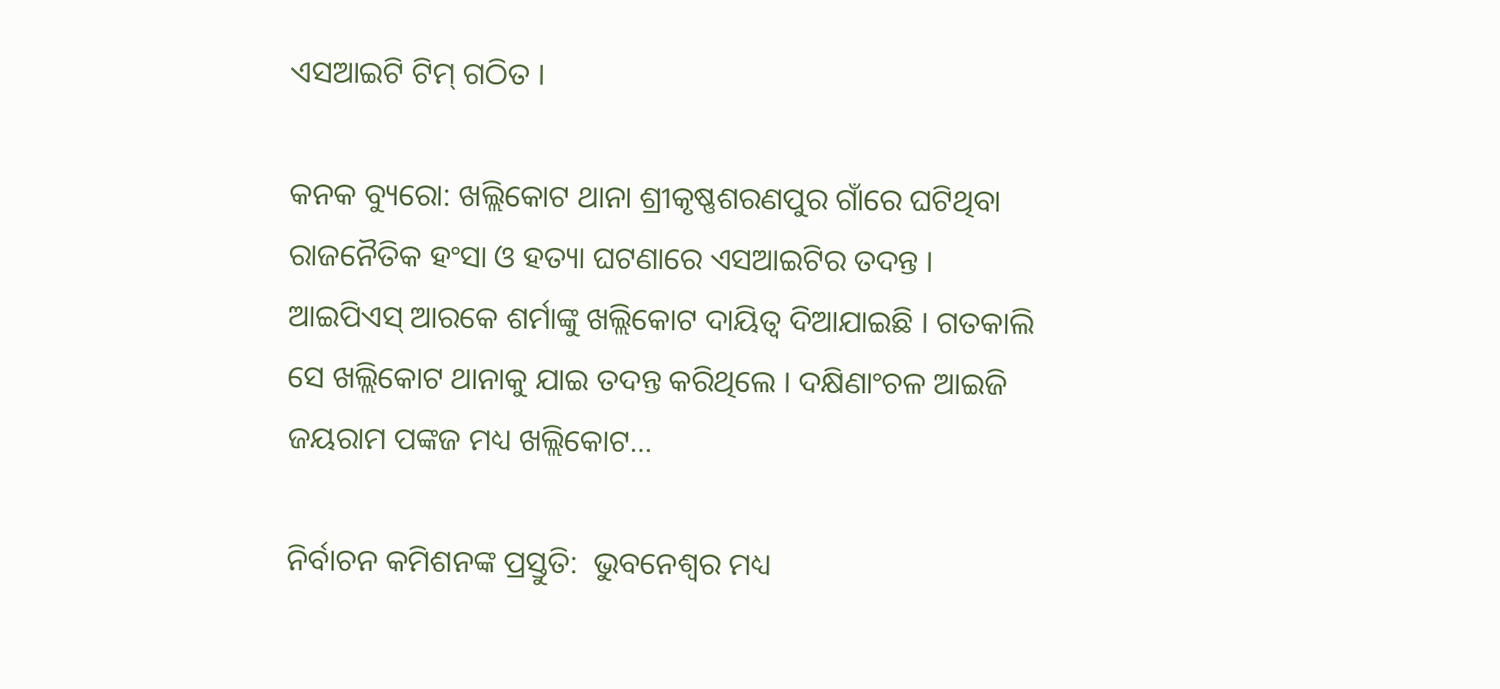ଏସଆଇଟି ଟିମ୍ ଗଠିତ ।

କନକ ବ୍ୟୁରୋ: ଖଲ୍ଲିକୋଟ ଥାନା ଶ୍ରୀକୃଷ୍ଣଶରଣପୁର ଗାଁରେ ଘଟିଥିବା ରାଜନୈତିକ ହଂସା ଓ ହତ୍ୟା ଘଟଣାରେ ଏସଆଇଟିର ତଦନ୍ତ । ଆଇପିଏସ୍ ଆରକେ ଶର୍ମାଙ୍କୁ ଖଲ୍ଲିକୋଟ ଦାୟିତ୍ୱ ଦିଆଯାଇଛି । ଗତକାଲି ସେ ଖଲ୍ଲିକୋଟ ଥାନାକୁ ଯାଇ ତଦନ୍ତ କରିଥିଲେ । ଦକ୍ଷିଣାଂଚଳ ଆଇଜି ଜୟରାମ ପଙ୍କଜ ମଧ୍ୟ ଖଲ୍ଲିକୋଟ…

ନିର୍ବାଚନ କମିଶନଙ୍କ ପ୍ରସ୍ତୁତି:  ଭୁବନେଶ୍ୱର ମଧ୍ୟ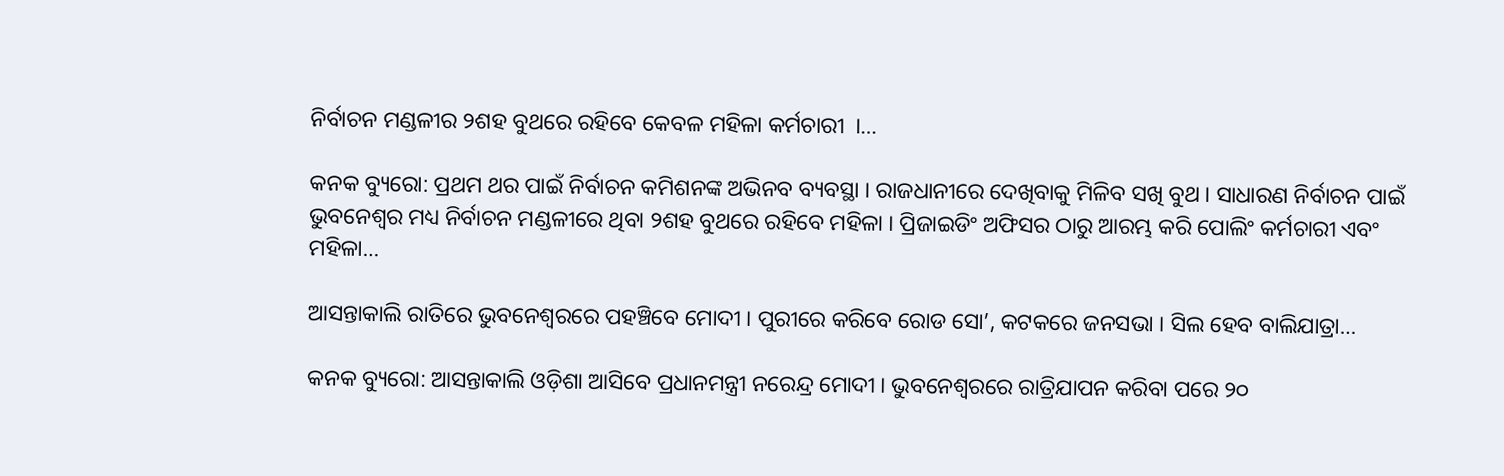ନିର୍ବାଚନ ମଣ୍ଡଳୀର ୨ଶହ ବୁଥରେ ରହିବେ କେବଳ ମହିଳା କର୍ମଚାରୀ  ।…

କନକ ବ୍ୟୁରୋ: ପ୍ରଥମ ଥର ପାଇଁ ନିର୍ବାଚନ କମିଶନଙ୍କ ଅଭିନବ ବ୍ୟବସ୍ଥା । ରାଜଧାନୀରେ ଦେଖିବାକୁ ମିଳିବ ସଖି ବୁଥ । ସାଧାରଣ ନିର୍ବାଚନ ପାଇଁ ଭୁବନେଶ୍ୱର ମଧ୍ୟ ନିର୍ବାଚନ ମଣ୍ଡଳୀରେ ଥିବା ୨ଶହ ବୁଥରେ ରହିବେ ମହିଳା । ପ୍ରିଜାଇଡିଂ ଅଫିସର ଠାରୁ ଆରମ୍ଭ କରି ପୋଲିଂ କର୍ମଚାରୀ ଏବଂ ମହିଳା…

ଆସନ୍ତାକାଲି ରାତିରେ ଭୁବନେଶ୍ୱରରେ ପହଞ୍ଚିବେ ମୋଦୀ । ପୁରୀରେ କରିବେ ରୋଡ ସୋ’, କଟକରେ ଜନସଭା । ସିଲ ହେବ ବାଲିଯାତ୍ରା…

କନକ ବ୍ୟୁରୋ: ଆସନ୍ତାକାଲି ଓଡ଼ିଶା ଆସିବେ ପ୍ରଧାନମନ୍ତ୍ରୀ ନରେନ୍ଦ୍ର ମୋଦୀ । ଭୁବନେଶ୍ୱରରେ ରାତ୍ରିଯାପନ କରିବା ପରେ ୨୦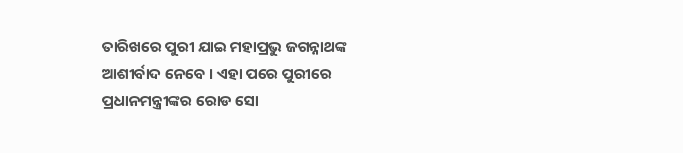ତାରିଖରେ ପୁରୀ ଯାଇ ମହାପ୍ରଭୁ ଜଗନ୍ନାଥଙ୍କ ଆଶୀର୍ବାଦ ନେବେ । ଏହା ପରେ ପୁରୀରେ ପ୍ରଧାନମନ୍ତ୍ରୀଙ୍କର ରୋଡ ସୋ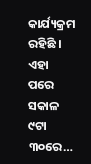କାର୍ଯ୍ୟକ୍ରମ ରହିଛି । ଏହା ପରେ ସକାଳ ୯ଟା ୩୦ରେ…